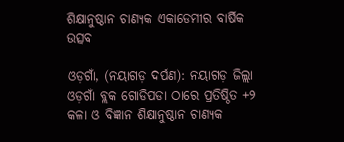ଶିକ୍ଷାନୁଷ୍ଠାନ ଚାଣ୍ୟକ ଏକାଡେମୀର ବାର୍ଷିକ ଉତ୍ସବ

ଓଡ଼ଗାଁ, (ନୟାଗଡ଼ ଦର୍ପଣ): ନୟାଗଡ଼ ଜିଲ୍ଲା ଓଡ଼ଗାଁ ବ୍ଲକ ଗୋଡିପଡା ଠାରେ ପ୍ରତିଷ୍ଠିତ +୨ କଳା ଓ ବିଜ୍ଞାନ ଶିକ୍ଷାନୁଷ୍ଠାନ ଚାଣ୍ୟକ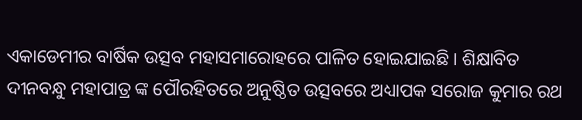ଏକାଡେମୀର ବାର୍ଷିକ ଉତ୍ସବ ମହାସମାରୋହରେ ପାଳିତ ହୋଇଯାଇଛି । ଶିକ୍ଷାବିତ ଦୀନବନ୍ଧୁ ମହାପାତ୍ର ଙ୍କ ପୌରହିତରେ ଅନୁଷ୍ଠିତ ଉତ୍ସବରେ ଅଧ୍ୟାପକ ସରୋଜ କୁମାର ରଥ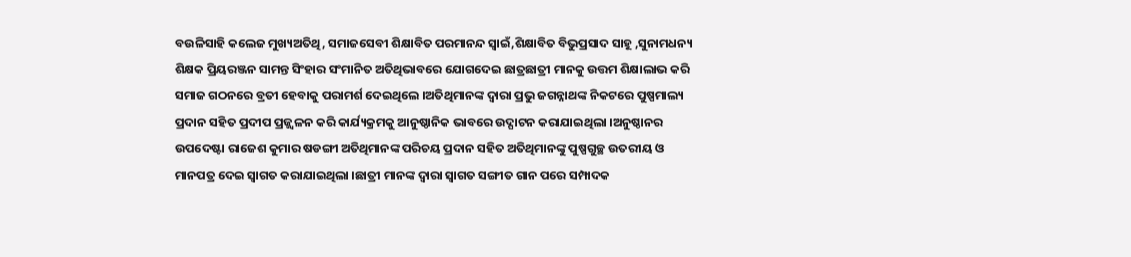ବଉଳିସାହି କଲେଜ ମୁଖ୍ୟଅତିଥି, ସମାଜସେବୀ ଶିକ୍ଷାବିତ ପରମାନନ୍ଦ ସ୍ୱାଇଁ,ଶିକ୍ଷାବିତ ବିଭୁପ୍ରସାଦ ସାହୂ ,ସୁନାମଧନ୍ୟ ଶିକ୍ଷକ ପ୍ରିୟରଞ୍ଜନ ସାମନ୍ତ ସିଂହାର ସଂମାନିତ ଅତିଥିଭାବରେ ଯୋଗଦେଇ ଛାତ୍ରଛାତ୍ରୀ ମାନକୁ ଉତ୍ତମ ଶିକ୍ଷାଲାଭ କରି ସମାଜ ଗଠନରେ ବ୍ରତୀ ହେବାକୁ ପରାମର୍ଶ ଦେଇଥିଲେ ।ଅତିଥିମାନଙ୍କ ଦ୍ୱାରା ପ୍ରଭୁ ଜଗନ୍ନାଥଙ୍କ ନିକଟରେ ପୁଷ୍ପମାଲ୍ୟ ପ୍ରଦାନ ସହିତ ପ୍ରଦୀପ ପ୍ରଜ୍ଜ୍ଵଳନ କରି କାର୍ଯ୍ୟକ୍ରମକୁ ଆନୁଷ୍ଠାନିକ ଭାବରେ ଉଦ୍ଘାଟନ କରାଯାଇଥିଲା ।ଅନୁଷ୍ଠାନର ଉପଦେଷ୍ଟା ରାଜେଶ କୁମାର ଷଡଙ୍ଗୀ ଅତିଥିମାନଙ୍କ ପରିଚୟ ପ୍ରଦାନ ସହିତ ଅତିଥିମାନଙ୍କୁ ପୁଷ୍ପଗୁଚ୍ଛ ଉତରୀୟ ଓ ମାନପତ୍ର ଦେଇ ସ୍ୱାଗତ କରାଯାଇଥିଲା ।ଛାତ୍ରୀ ମାନଙ୍କ ଦ୍ୱାରା ସ୍ୱାଗତ ସଙ୍ଗୀତ ଗାନ ପରେ ସମ୍ପାଦକ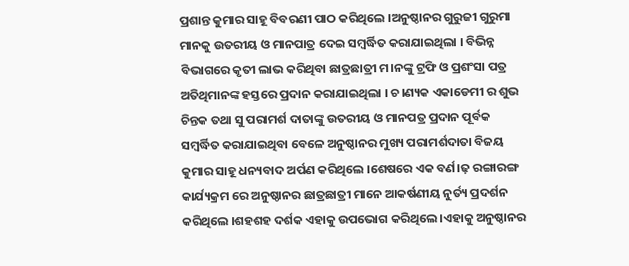ପ୍ରଶାନ୍ତ କୁମାର ସାହୂ ବିବରଣୀ ପାଠ କରିଥିଲେ ।ଅନୁଷ୍ଠାନର ଗୁରୁଜୀ ଗୁରୁମା ମାନକୁ ଉତରୀୟ ଓ ମାନପାତ୍ର ଦେଇ ସମ୍ବର୍ଦ୍ଧିତ କରାଯାଇଥିଲା । ବିଭିନ୍ନ ବିଭାଗରେ କୃତୀ ଲାଭ କରିଥିବା ଛାତ୍ରଛାତ୍ରୀ ମ।ନଙ୍କୁ ଟ୍ରଫି ଓ ପ୍ରଶଂସା ପତ୍ର ଅତିଥିମାନଙ୍କ ହସ୍ତରେ ପ୍ରଦାନ କରାଯାଇଥିଲା । ଚ।ଣ୍ୟକ ଏକାଡେମୀ ର ଶୁଭ ଚିନ୍ତକ ତଥା ସୁ ପରାମର୍ଶ ଦାତାଙ୍କୁ ଉତରୀୟ ଓ ମାନପତ୍ର ପ୍ରଦାନ ପୂର୍ବକ ସମ୍ବର୍ଦ୍ଧିତ କରାଯାଇଥିବା ବେଳେ ଅନୁଷ୍ଠାନର ମୁଖ୍ୟ ପରାମର୍ଶଦାତା ବିଜୟ କୁମାର ସାହୂ ଧନ୍ୟବାଦ ଅର୍ପଣ କରିଥିଲେ ।ଶେଷରେ ଏକ ବର୍ଣ।ଢ଼ ରଙ୍ଗାରଙ୍ଗ କାର୍ଯ୍ୟକ୍ରମ ରେ ଅନୁଷ୍ଠାନର ଛାତ୍ରଛାତ୍ରୀ ମାନେ ଆକର୍ଷଣୀୟ ନୁର୍ତ୍ୟ ପ୍ରଦର୍ଶନ କରିଥିଲେ ।ଶହଶହ ଦର୍ଶକ ଏହାକୁ ଉପଭୋଗ କରିଥିଲେ ।ଏହାକୁ ଅନୁଷ୍ଠାନର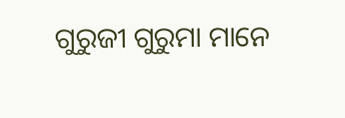ଗୁରୁଜୀ ଗୁରୁମା ମାନେ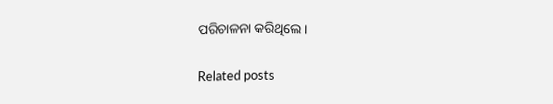ପରିଚାଳନା କରିଥିଲେ ।

Related posts